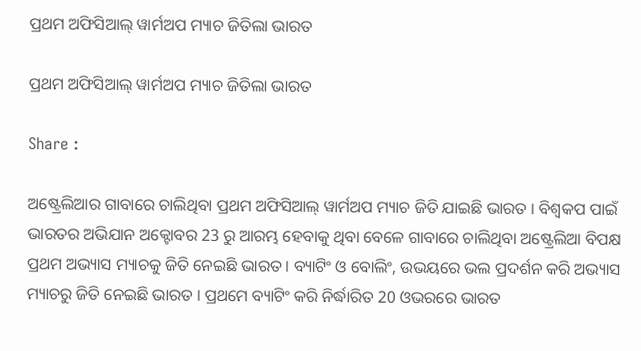ପ୍ରଥମ ଅଫିସିଆଲ୍ ୱାର୍ମଅପ ମ୍ୟାଚ ଜିତିଲା ଭାରତ

ପ୍ରଥମ ଅଫିସିଆଲ୍ ୱାର୍ମଅପ ମ୍ୟାଚ ଜିତିଲା ଭାରତ

Share :

ଅଷ୍ଟ୍ରେଲିଆର ଗାବାରେ ଚାଲିଥିବା ପ୍ରଥମ ଅଫିସିଆଲ୍ ୱାର୍ମଅପ ମ୍ୟାଚ ଜିତି ଯାଇଛି ଭାରତ । ବିଶ୍ବକପ ପାଇଁ ଭାରତର ଅଭିଯାନ ଅକ୍ଟୋବର 23 ରୁ ଆରମ୍ଭ ହେବାକୁ ଥିବା ବେଳେ ଗାବାରେ ଚାଲିଥିବା ଅଷ୍ଟ୍ରେଲିଆ ବିପକ୍ଷ ପ୍ରଥମ ଅଭ୍ୟାସ ମ୍ୟାଚକୁ ଜିତି ନେଇଛି ଭାରତ । ବ୍ୟାଟିଂ ଓ ବୋଲିଂ, ଉଭୟରେ ଭଲ ପ୍ରଦର୍ଶନ କରି ଅଭ୍ୟାସ ମ୍ୟାଚରୁ ଜିତି ନେଇଛି ଭାରତ । ପ୍ରଥମେ ବ୍ୟାଟିଂ କରି ନିର୍ଦ୍ଧାରିତ 20 ଓଭରରେ ଭାରତ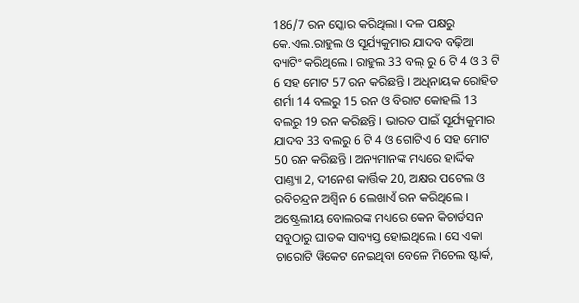186/7 ରନ ସ୍କୋର କରିଥିଲା । ଦଳ ପକ୍ଷରୁ କେ.ଏଲ.ରାହୁଲ ଓ ସୂର୍ଯ୍ୟକୁମାର ଯାଦବ ବଢ଼ିଆ ବ୍ୟାଟିଂ କରିଥିଲେ । ରାହୁଲ 33 ବଲ୍ ରୁ 6 ଟି 4 ଓ 3 ଟି 6 ସହ ମୋଟ 57 ରନ କରିଛନ୍ତି । ଅଧିନାୟକ ରୋହିତ ଶର୍ମା 14 ବଲରୁ 15 ରନ ଓ ବିରାଟ କୋହଲି 13 ବଲରୁ 19 ରନ କରିଛନ୍ତି । ଭାରତ ପାଇଁ ସୂର୍ଯ୍ୟକୁମାର ଯାଦବ 33 ବଲରୁ 6 ଟି 4 ଓ ଗୋଟିଏ 6 ସହ ମୋଟ 50 ରନ କରିଛନ୍ତି । ଅନ୍ୟମାନଙ୍କ ମଧ୍ୟରେ ହାର୍ଦ୍ଦିକ ପାଣ୍ତ୍ୟା 2, ଦୀନେଶ କାର୍ତ୍ତିକ 20, ଅକ୍ଷର ପଟେଲ ଓ ରବିଚନ୍ଦ୍ରନ ଅଶ୍ବିନ 6 ଲେଖାଏଁ ରନ କରିଥିଲେ । ଅଷ୍ଟ୍ରେଲୀୟ ବୋଲରଙ୍କ ମଧ୍ୟରେ କେନ କିଚାର୍ଡସନ ସବୁଠାରୁ ଘାତକ ସାବ୍ୟସ୍ତ ହୋଇଥିଲେ । ସେ ଏକା ଚାରୋଟି ୱିକେଟ ନେଇଥିବା ବେଳେ ମିଚେଲ ଷ୍ଟାର୍କ,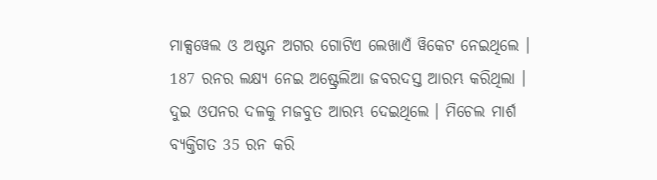ମାକ୍ସୱେଲ ଓ ଅଷ୍ଟନ ଅଗର ଗୋଟିଏ ଲେଖାଏଁ ୱିକେଟ ନେଇଥିଲେ । 187 ରନର ଲକ୍ଷ୍ୟ ନେଇ ଅଷ୍ଟ୍ରେଲିଆ ଜବରଦସ୍ତ ଆରମ୍ଭ କରିଥିଲା । ଦୁଇ ଓପନର ଦଳକୁ ମଜବୁତ ଆରମ୍ଭ ଦେଇଥିଲେ । ମିଚେଲ ମାର୍ଶ ବ୍ୟକ୍ତିଗତ 35 ରନ କରି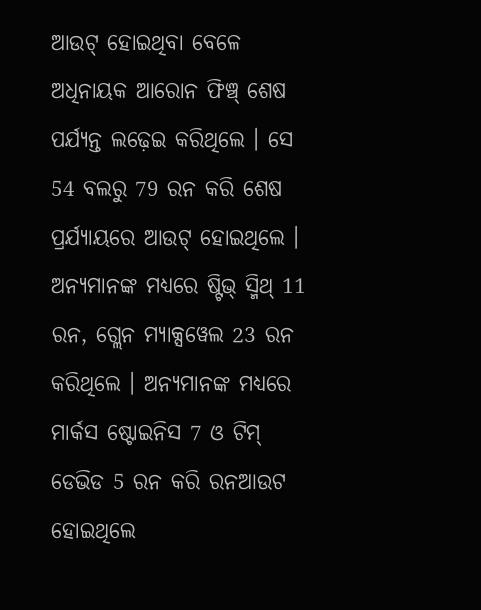ଆଉଟ୍ ହୋଇଥିବା ବେଳେ ଅଧିନାୟକ ଆରୋନ ଫିଞ୍ଚ୍ ଶେଷ ପର୍ଯ୍ୟନ୍ତ ଲଢ଼େଇ କରିଥିଲେ । ସେ 54 ବଲରୁ 79 ରନ କରି ଶେଷ ପ୍ରର୍ଯ୍ୟାୟରେ ଆଉଟ୍ ହୋଇଥିଲେ । ଅନ୍ୟମାନଙ୍କ ମଧ୍ୟରେ ଷ୍ଟିଭ୍ ସ୍ମିଥ୍ 11 ରନ, ଗ୍ଲେନ ମ୍ୟାକ୍ସୱେଲ 23 ରନ କରିଥିଲେ । ଅନ୍ୟମାନଙ୍କ ମଧ୍ୟରେ ମାର୍କସ ଷ୍ଟୋଇନିସ 7 ଓ ଟିମ୍ ଡେଭିଡ 5 ରନ କରି ରନଆଉଟ ହୋଇଥିଲେ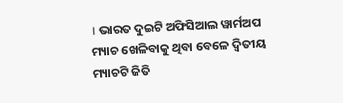। ଭାରତ ଦୁଇଟି ଅଫିସିଆଲ ୱାର୍ମଅପ ମ୍ୟାଚ ଖେଳିବାକୁ ଥିବା ବେଳେ ଦ୍ବିତୀୟ ମ୍ୟାଚଟି ଜିତି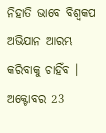ନିହାତି ଭାବେ ବିଶ୍ବକପ ଅଭିଯାନ ଆରମ୍ଭ କରିବାକୁ ଚାହିଁବ । ଅକ୍ଟୋବର 23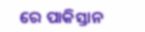ରେ ପାକିସ୍ତାନ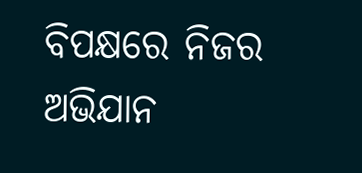ବିପକ୍ଷରେ ନିଜର ଅଭିଯାନ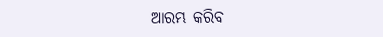ଆରମ୍ଭ କରିବ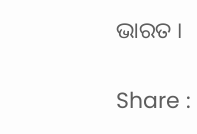ଭାରତ ।

Share :